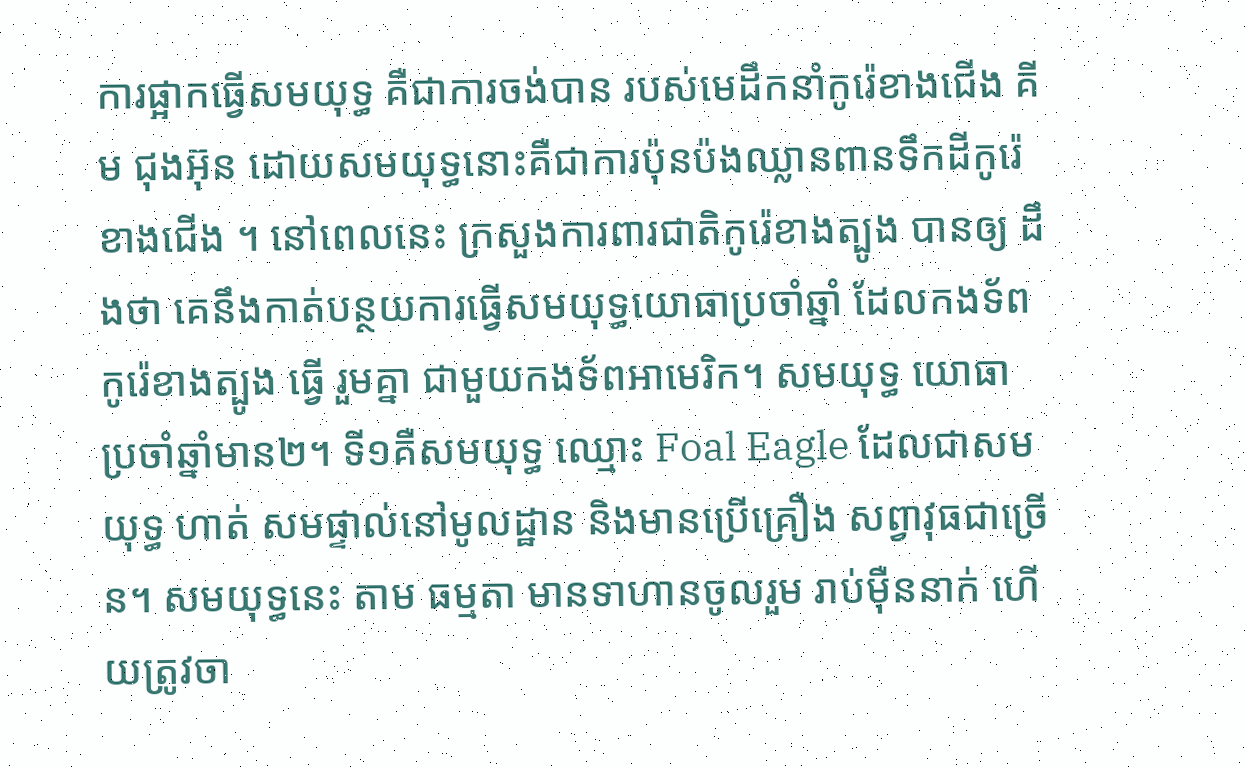ការផ្អាកធ្វើសមយុទ្ធ គឺជាការចង់បាន របស់មេដឹកនាំកូរ៉េខាងជើង គីម ជុងអ៊ុន ដោយសមយុទ្ធនោះគឺជាការប៉ុនប៉ងឈ្លានពានទឹកដីកូរ៉េខាងជើង ។ នៅពេលនេះ ក្រសួងការពារជាតិកូរ៉េខាងត្បូង បានឲ្យ ដឹងថា គេនឹងកាត់បន្ថយការធ្វើសមយុទ្ធយោធាប្រចាំឆ្នាំ ដែលកងទ័ពកូរ៉េខាងត្បូង ធ្វើ រួមគ្នា ជាមួយកងទ័ពអាមេរិក។ សមយុទ្ធ យោធា ប្រចាំឆ្នាំមាន២។ ទី១គឺសមយុទ្ធ ឈ្មោះ Foal Eagle ដែលជាសមយុទ្ធ ហាត់ សមផ្ទាល់នៅមូលដ្ឋាន និងមានប្រើគ្រឿង សព្វាវុធជាច្រើន។ សមយុទ្ធនេះ តាម ធម្មតា មានទាហានចូលរួម រាប់ម៉ឺននាក់ ហើយត្រូវចា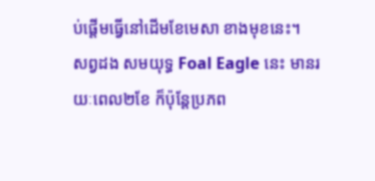ប់ផ្តើមធ្វើនៅដើមខែមេសា ខាងមុខនេះ។
សព្វដង សមយុទ្ធ Foal Eagle នេះ មានរយៈពេល២ខែ ក៏ប៉ុន្តែប្រភព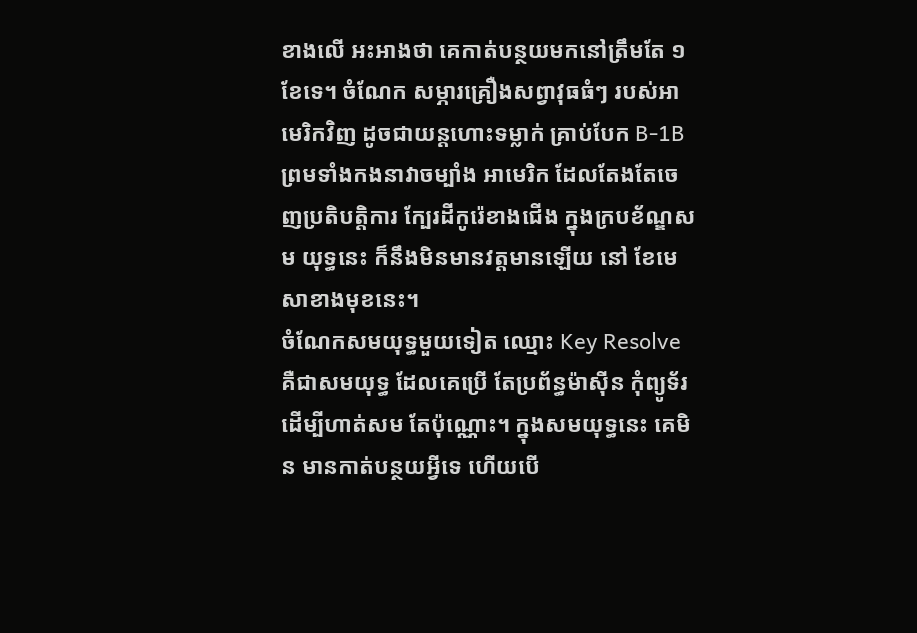ខាងលើ អះអាងថា គេកាត់បន្ថយមកនៅត្រឹមតែ ១ខែទេ។ ចំណែក សម្ភារគ្រឿងសព្វាវុធធំៗ របស់អាមេរិកវិញ ដូចជាយន្តហោះទម្លាក់ គ្រាប់បែក B-1B ព្រមទាំងកងនាវាចម្បាំង អាមេរិក ដែលតែងតែចេញប្រតិបត្តិការ ក្បែរដីកូរ៉េខាងជើង ក្នុងក្របខ័ណ្ឌសម យុទ្ធនេះ ក៏នឹងមិនមានវត្តមានឡើយ នៅ ខែមេសាខាងមុខនេះ។
ចំណែកសមយុទ្ធមួយទៀត ឈ្មោះ Key Resolve គឺជាសមយុទ្ធ ដែលគេប្រើ តែប្រព័ន្ធម៉ាស៊ីន កុំព្យូទ័រ ដើម្បីហាត់សម តែប៉ុណ្ណោះ។ ក្នុងសមយុទ្ធនេះ គេមិន មានកាត់បន្ថយអ្វីទេ ហើយបើ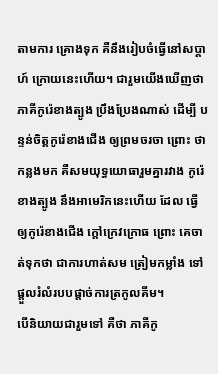តាមការ គ្រោងទុក គឺនឹងរៀបចំធ្វើនៅសប្តាហ៍ ក្រោយនេះហើយ។ ជារួមយើងឃើញថា ភាគីកូរ៉េខាងត្បូង ប្រឹងប្រែងណាស់ ដើម្បី បន្ទន់ចិត្តកូរ៉េខាងជើង ឲ្យព្រមចរចា ព្រោះ ថាកន្លងមក គឺសមយុទ្ធយោធារួមគ្នារវាង កូរ៉េខាងត្បូង នឹងអាមេរិកនេះហើយ ដែល ធ្វើឲ្យកូរ៉េខាងជើង ក្តៅក្រេវក្រោធ ព្រោះ គេចាត់ទុកថា ជាការហាត់សម ត្រៀមកម្លាំង ទៅផ្តួលរំលំរបបផ្តាច់ការត្រកូលគីម។
បើនិយាយជារួមទៅ គឺថា ភាគីកូ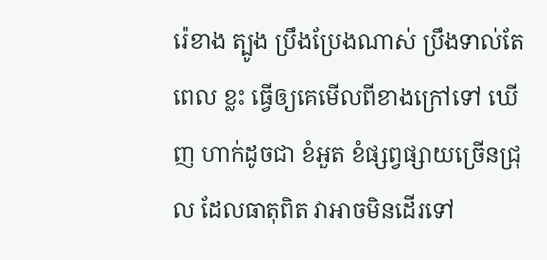រ៉េខាង ត្បូង ប្រឹងប្រែងណាស់ ប្រឹងទាល់តែពេល ខ្លះ ធ្វើឲ្យគេមើលពីខាងក្រៅទៅ ឃើញ ហាក់ដូចជា ខំអួត ខំផ្សព្វផ្សាយច្រើនជ្រុល ដែលធាតុពិត វាអាចមិនដើរទៅ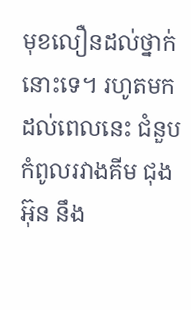មុខលឿនដល់ថ្នាក់នោះទេ។ រហូតមកដល់ពេលនេះ ជំនួបកំពូលរវាងគីម ជុងអ៊ុន នឹង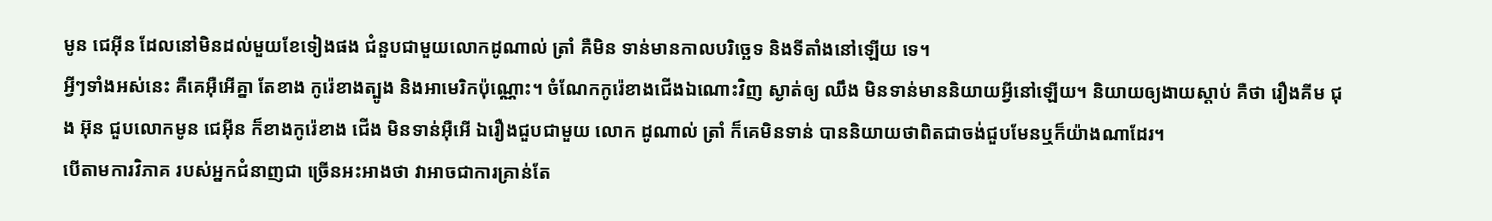មូន ជេអុីន ដែលនៅមិនដល់មួយខែទៀងផង ជំនួបជាមួយលោកដូណាល់ ត្រាំ គឺមិន ទាន់មានកាលបរិច្ឆេទ និងទីតាំងនៅឡើយ ទេ។
អ្វីៗទាំងអស់នេះ គឺគេអ៊ឺអើគ្នា តែខាង កូរ៉េខាងត្បូង និងអាមេរិកប៉ុណ្ណោះ។ ចំណែកកូរ៉េខាងជើងឯណោះវិញ ស្ងាត់ឲ្យ ឈឹង មិនទាន់មាននិយាយអ្វីនៅឡើយ។ និយាយឲ្យងាយស្តាប់ គឺថា រឿងគីម ជុង អ៊ុន ជួបលោកមូន ជេអុីន ក៏ខាងកូរ៉េខាង ជើង មិនទាន់អ៊ឺអើ ឯរឿងជួបជាមួយ លោក ដូណាល់ ត្រាំ ក៏គេមិនទាន់ បាននិយាយថាពិតជាចង់ជួបមែនឬក៏យ៉ាងណាដែរ។
បើតាមការវិភាគ របស់អ្នកជំនាញជា ច្រើនអះអាងថា វាអាចជាការគ្រាន់តែ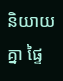និយាយគ្នា ផ្ទៃ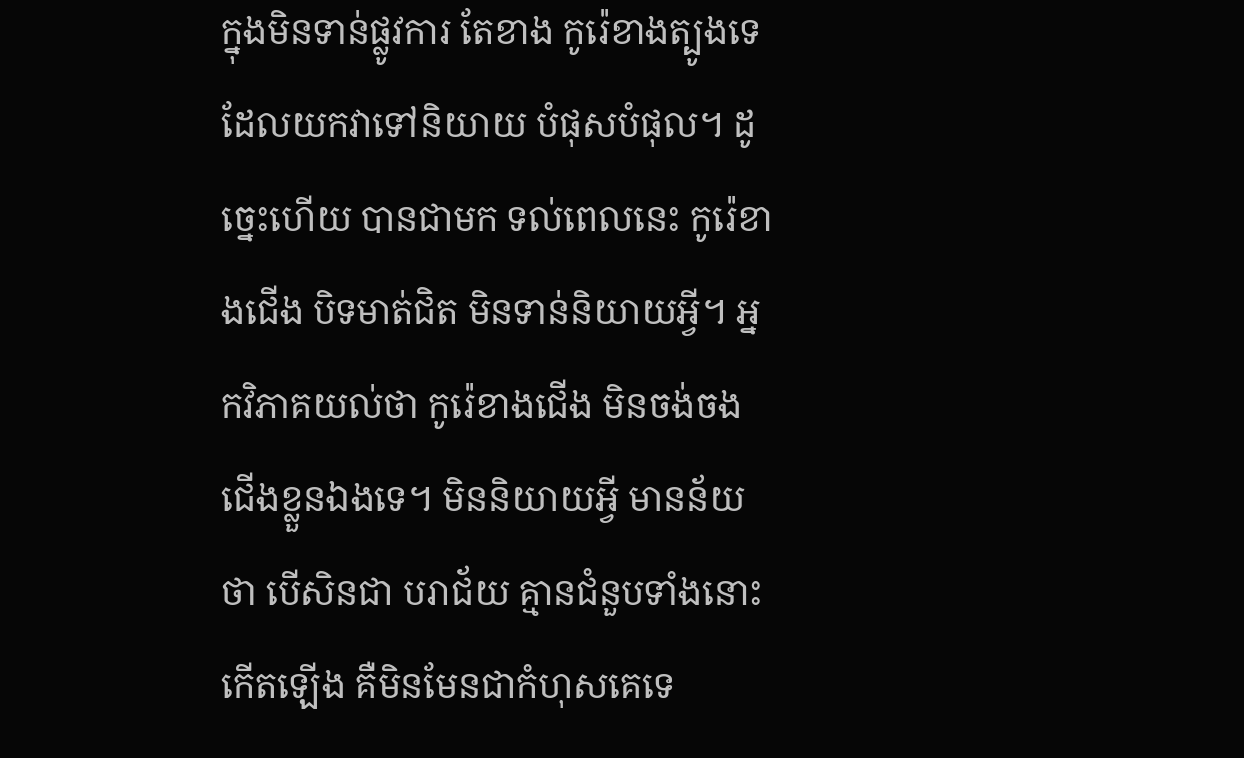ក្នុងមិនទាន់ផ្លូវការ តែខាង កូរ៉េខាងត្បូងទេ ដែលយកវាទៅនិយាយ បំផុសបំផុល។ ដូច្នេះហើយ បានជាមក ទល់ពេលនេះ កូរ៉េខាងជើង បិទមាត់ជិត មិនទាន់និយាយអ្វី។ អ្នកវិភាគយល់ថា កូរ៉េខាងជើង មិនចង់ចងជើងខ្លួនឯងទេ។ មិននិយាយអ្វី មានន័យថា បើសិនជា បរាជ័យ គ្មានជំនួបទាំងនោះកើតឡើង គឺមិនមែនជាកំហុសគេទេ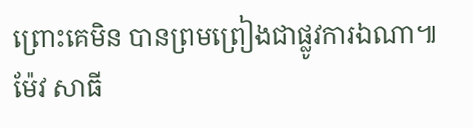ព្រោះគេមិន បានព្រមព្រៀងជាផ្លូវការឯណា៕ ម៉ែវ សាធី